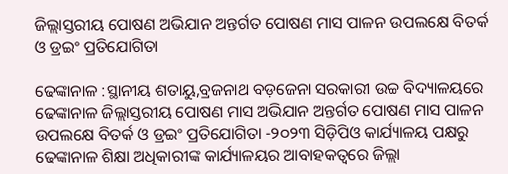ଜିଲ୍ଲାସ୍ତରୀୟ ପୋଷଣ ଅଭିଯାନ ଅନ୍ତର୍ଗତ ପୋଷଣ ମାସ ପାଳନ ଉପଲକ୍ଷେ ବିତର୍କ ଓ ଡ୍ରଇଂ ପ୍ରତିଯୋଗିତା

ଢେଙ୍କାନାଳ :ସ୍ଥାନୀୟ ଶତାୟୁ,ବ୍ରଜନାଥ ବଡ଼ଜେନା ସରକାରୀ ଉଚ୍ଚ ବିଦ୍ୟାଳୟରେ ଢେଙ୍କାନାଳ ଜିଲ୍ଲାସ୍ତରୀୟ ପୋଷଣ ମାସ ଅଭିଯାନ ଅନ୍ତର୍ଗତ ପୋଷଣ ମାସ ପାଳନ ଉପଲକ୍ଷେ ବିତର୍କ ଓ ଡ୍ରଇଂ ପ୍ରତିଯୋଗିତା -୨୦୨୩ ସିଡ଼ିପିଓ କାର୍ଯ୍ୟାଳୟ ପକ୍ଷରୁ ଢେଙ୍କାନାଳ ଶିକ୍ଷା ଅଧିକାରୀଙ୍କ କାର୍ଯ୍ୟାଳୟର ଆବାହକତ୍ୱରେ ଜିଲ୍ଲା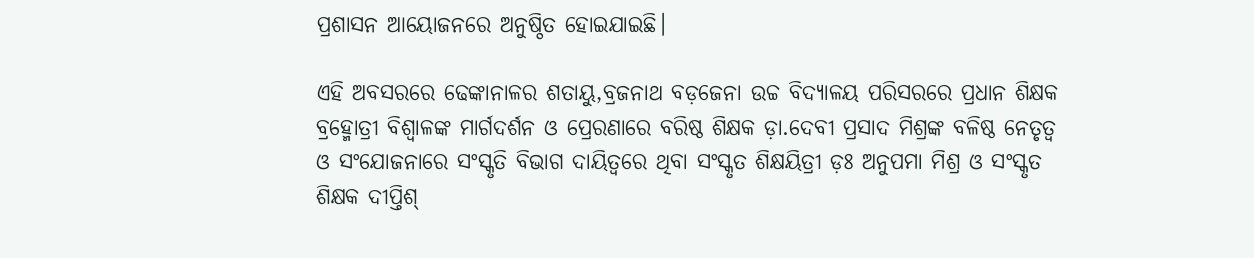ପ୍ରଶାସନ ଆୟୋଜନରେ ଅନୁଷ୍ଠିତ ହୋଇଯାଇଛି।

ଏହି ଅବସରରେ ଢେଙ୍କାନାଳର ଶତାୟୁ,ବ୍ରଜନାଥ ବଡ଼ଜେନା ଉଚ୍ଚ ବିଦ୍ୟାଳୟ ପରିସରରେ ପ୍ରଧାନ ଶିକ୍ଷକ ବ୍ରହ୍ମୋତ୍ରୀ ବିଶ୍ୱାଳଙ୍କ ମାର୍ଗଦର୍ଶନ ଓ ପ୍ରେରଣାରେ ବରିଷ୍ଠ ଶିକ୍ଷକ ଡ଼ା.ଦେବୀ ପ୍ରସାଦ ମିଶ୍ରଙ୍କ ବଳିଷ୍ଠ ନେତୃତ୍ବ ଓ ସଂଯୋଜନାରେ ସଂସ୍କୃତି ବିଭାଗ ଦାୟିତ୍ୱରେ ଥିବା ସଂସ୍କୃତ ଶିକ୍ଷୟିତ୍ରୀ ଡ଼ଃ ଅନୁପମା ମିଶ୍ର ଓ ସଂସ୍କୃତ ଶିକ୍ଷକ ଦୀପ୍ତିଶ୍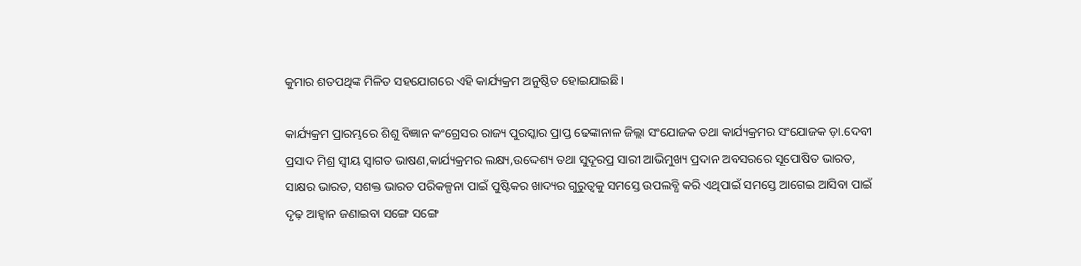କୁମାର ଶତପଥିଙ୍କ ମିଳିତ ସହଯୋଗରେ ଏହି କାର୍ଯ୍ୟକ୍ରମ ଅନୁଷ୍ଠିତ ହୋଇଯାଇଛି।

କାର୍ଯ୍ୟକ୍ରମ ପ୍ରାରମ୍ଭରେ ଶିଶୁ ବିଜ୍ଞାନ କଂଗ୍ରେସର ରାଜ୍ୟ ପୁରସ୍କାର ପ୍ରାପ୍ତ ଢେଙ୍କାନାଳ ଜିଲ୍ଲା ସଂଯୋଜକ ତଥା କାର୍ଯ୍ୟକ୍ରମର ସଂଯୋଜକ ଡ଼ା.ଦେବୀ ପ୍ରସାଦ ମିଶ୍ର ସ୍ଵୀୟ ସ୍ବାଗତ ଭାଷଣ,କାର୍ଯ୍ୟକ୍ରମର ଲକ୍ଷ୍ୟ,ଉଦ୍ଦେଶ୍ୟ ତଥା ସୁଦୂରପ୍ର ସାରୀ ଆଭିମୁଖ୍ୟ ପ୍ରଦାନ ଅବସରରେ ସୂପୋଷିତ ଭାରତ, ସାକ୍ଷର ଭାରତ, ସଶକ୍ତ ଭାରତ ପରିକଳ୍ପନା ପାଇଁ ପୁଷ୍ଟିକର ଖାଦ୍ୟର ଗୁରୁତ୍ୱକୁ ସମସ୍ତେ ଉପଲବ୍ଧି କରି ଏଥିପାଇଁ ସମସ୍ତେ ଆଗେଇ ଆସିବା ପାଇଁ ଦୃଢ଼ ଆହ୍ଵାନ ଜଣାଇବା ସଙ୍ଗେ ସଙ୍ଗେ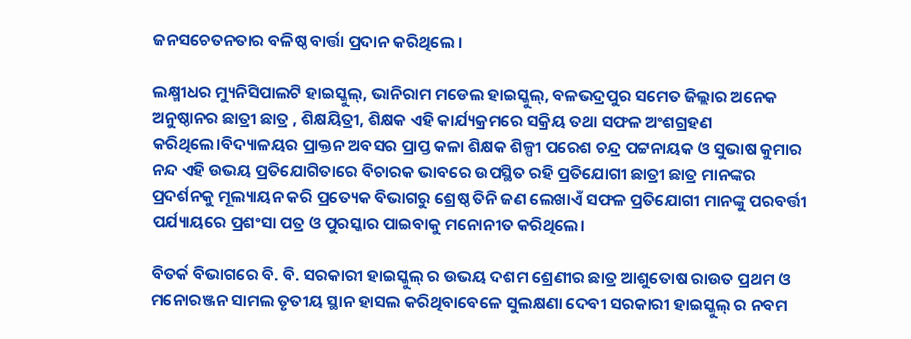ଜନସଚେତନତାର ବଳିଷ୍ଠ ବାର୍ତ୍ତା ପ୍ରଦାନ କରିଥିଲେ ।

ଲକ୍ଷ୍ମୀଧର ମ୍ୟୁନିସିପାଲଟି ହାଇସ୍କୁଲ୍, ଭାନିରାମ ମଡେଲ ହାଇସ୍କୁଲ୍, ବଳଭଦ୍ରପୁର ସମେତ ଜିଲ୍ଲାର ଅନେକ ଅନୁଷ୍ଠାନର ଛାତ୍ରୀ ଛାତ୍ର , ଶିକ୍ଷୟିତ୍ରୀ, ଶିକ୍ଷକ ଏହି କାର୍ଯ୍ୟକ୍ରମରେ ସକ୍ରିୟ ତଥା ସଫଳ ଅଂଶଗ୍ରହଣ କରିଥିଲେ।ବିଦ୍ୟାଳୟର ପ୍ରାକ୍ତନ ଅବସର ପ୍ରାପ୍ତ କଳା ଶିକ୍ଷକ ଶିଳ୍ପୀ ପରେଶ ଚନ୍ଦ୍ର ପଟ୍ଟନାୟକ ଓ ସୁଭାଷ କୁମାର ନନ୍ଦ ଏହି ଉଭୟ ପ୍ରତିଯୋଗିତାରେ ବିଚାରକ ଭାବରେ ଉପସ୍ଥିତ ରହି ପ୍ରତିଯୋଗୀ ଛାତ୍ରୀ ଛାତ୍ର ମାନଙ୍କର ପ୍ରଦର୍ଶନକୁ ମୂଲ୍ୟାୟନ କରି ପ୍ରତ୍ୟେକ ବିଭାଗରୁ ଶ୍ରେଷ୍ଠ ତିନି ଜଣ ଲେଖାଏଁ ସଫଳ ପ୍ରତିଯୋଗୀ ମାନଙ୍କୁ ପରବର୍ତ୍ତୀ ପର୍ଯ୍ୟାୟରେ ପ୍ରଶଂସା ପତ୍ର ଓ ପୁରସ୍କାର ପାଇବାକୁ ମନୋନୀତ କରିଥିଲେ।

ବିତର୍କ ବିଭାଗରେ ବି. ବି. ସରକାରୀ ହାଇସ୍କୁଲ୍ ର ଉଭୟ ଦଶମ ଶ୍ରେଣୀର ଛାତ୍ର ଆଶୁତୋଷ ରାଉତ ପ୍ରଥମ ଓ ମନୋରଞ୍ଜନ ସାମଲ ତୃତୀୟ ସ୍ଥାନ ହାସଲ କରିଥିବାବେଳେ ସୁଲକ୍ଷଣା ଦେବୀ ସରକାରୀ ହାଇସ୍କୁଲ୍ ର ନବମ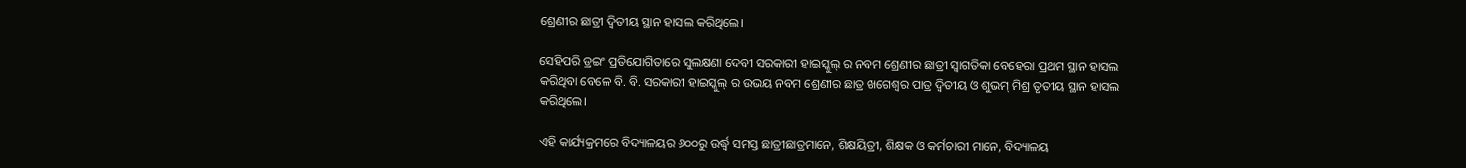ଶ୍ରେଣୀର ଛାତ୍ରୀ ଦ୍ଵିତୀୟ ସ୍ଥାନ ହାସଲ କରିଥିଲେ।

ସେହିପରି ଡ୍ରଇଂ ପ୍ରତିଯୋଗିତାରେ ସୁଲକ୍ଷଣା ଦେବୀ ସରକାରୀ ହାଇସ୍କୁଲ୍ ର ନବମ ଶ୍ରେଣୀର ଛାତ୍ରୀ ସ୍ୱାଗତିକା ବେହେରା ପ୍ରଥମ ସ୍ଥାନ ହାସଲ କରିଥିବା ବେଳେ ବି. ବି. ସରକାରୀ ହାଇସ୍କୁଲ୍ ର ଉଭୟ ନବମ ଶ୍ରେଣୀର ଛାତ୍ର ଖଗେଶ୍ବର ପାତ୍ର ଦ୍ଵିତୀୟ ଓ ଶୁଭମ୍ ମିଶ୍ର ତୃତୀୟ ସ୍ଥାନ ହାସଲ କରିଥିଲେ।

ଏହି କାର୍ଯ୍ୟକ୍ରମରେ ବିଦ୍ୟାଳୟର ୬୦୦ରୁ ଉର୍ଦ୍ଧ୍ବ ସମସ୍ତ ଛାତ୍ରୀଛାତ୍ରମାନେ, ଶିକ୍ଷୟିତ୍ରୀ, ଶିକ୍ଷକ ଓ କର୍ମଚାରୀ ମାନେ, ବିଦ୍ୟାଳୟ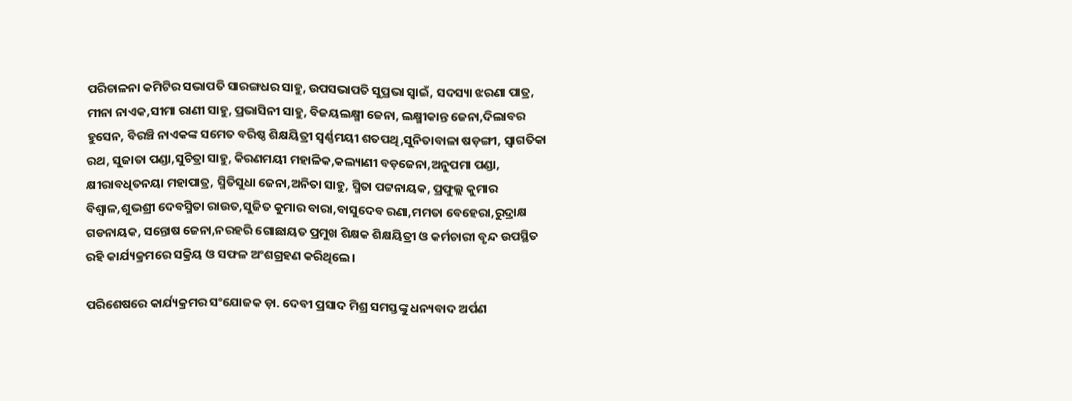ପରିଚାଳନା କମିଟିର ସଭାପତି ସାରଙ୍ଗଧର ସାହୁ, ଉପସଭାପତି ସୁପ୍ରଭା ସ୍ୱାଇଁ, ସଦସ୍ୟା ଝରଣା ପାତ୍ର, ମୀନା ନାଏକ,ସୀମା ରାଣୀ ସାହୁ, ପ୍ରଭାସିନୀ ସାହୁ, ବିଜୟଲକ୍ଷ୍ମୀ ଜେନା, ଲକ୍ଷ୍ମୀକାନ୍ତ ଜେନା,ଦିଲାବର ହୁସେନ, ବିରଞ୍ଚି ନାଏକଙ୍କ ସମେତ ବରିଷ୍ଠ ଶିକ୍ଷୟିତ୍ରୀ ସ୍ଵର୍ଣ୍ଣମୟୀ ଶତପଥି,ସୁନିତାବାଳା ଷଡ଼ଙ୍ଗୀ, ସ୍ୱାଗତିକା ରଥ, ସୁଜାତା ପଣ୍ଡା,ସୁଚିତ୍ରା ସାହୁ, କିରଣମୟୀ ମହାଳିକ,କଲ୍ୟାଣୀ ବଡ଼ଜେନା,ଅନୁପମା ପଣ୍ଡା, କ୍ଷୀରାବଧିତନୟା ମହାପାତ୍ର, ସ୍ମିତିସୁଧା ଜେନା,ଅନିତା ସାହୁ, ସ୍ମିତା ପଟ୍ଟନାୟକ, ପ୍ରଫୁଲ୍ଲ କୁମାର ବିଶ୍ବାଳ,ଶୁଭଶ୍ରୀ ଦେବସ୍ମିତା ରାଉତ,ସୁଜିତ କୁମାର ବାରା,ବାସୁଦେବ ରଣା,ମମତା ବେହେରା,ରୁଦ୍ରାକ୍ଷ ଗଡନାୟକ, ସନ୍ତୋଷ ଜେନା,ନରହରି ଗୋଛାୟତ ପ୍ରମୁଖ ଶିକ୍ଷକ ଶିକ୍ଷୟିତ୍ରୀ ଓ କର୍ମଚାରୀ ବୃନ୍ଦ ଉପସ୍ଥିତ ରହି କାର୍ଯ୍ୟକ୍ରମରେ ସକ୍ରିୟ ଓ ସଫଳ ଅଂଶଗ୍ରହଣ କରିଥିଲେ।

ପରିଶେଷରେ କାର୍ଯ୍ୟକ୍ରମର ସଂଯୋଜକ ଡ଼ା. ଦେବୀ ପ୍ରସାଦ ମିଶ୍ର ସମସ୍ତଙ୍କୁ ଧନ୍ୟବାଦ ଅର୍ପଣ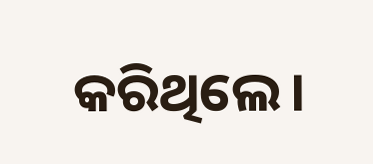କରିଥିଲେ।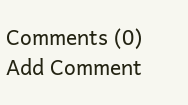Comments (0)
Add Comment